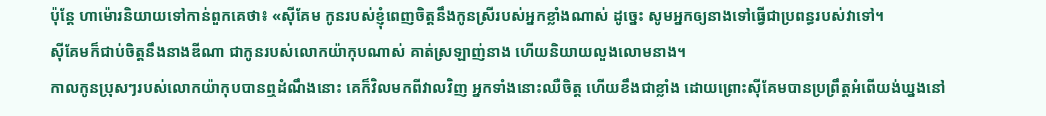ប៉ុន្ដែ ហាម៉ោរនិយាយទៅកាន់ពួកគេថា៖ «ស៊ីគែម កូនរបស់ខ្ញុំពេញចិត្តនឹងកូនស្រីរបស់អ្នកខ្លាំងណាស់ ដូច្នេះ សូមអ្នកឲ្យនាងទៅធ្វើជាប្រពន្ធរបស់វាទៅ។
ស៊ីគែមក៏ជាប់ចិត្តនឹងនាងឌីណា ជាកូនរបស់លោកយ៉ាកុបណាស់ គាត់ស្រឡាញ់នាង ហើយនិយាយលួងលោមនាង។
កាលកូនប្រុសៗរបស់លោកយ៉ាកុបបានឮដំណឹងនោះ គេក៏វិលមកពីវាលវិញ អ្នកទាំងនោះឈឺចិត្ត ហើយខឹងជាខ្លាំង ដោយព្រោះស៊ីគែមបានប្រព្រឹត្តអំពើយង់ឃ្នងនៅ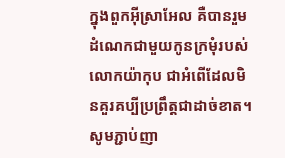ក្នុងពួកអ៊ីស្រាអែល គឺបានរួមដំណេកជាមួយកូនក្រមុំរបស់លោកយ៉ាកុប ជាអំពើដែលមិនគួរគប្បីប្រព្រឹត្តជាដាច់ខាត។
សូមភ្ជាប់ញា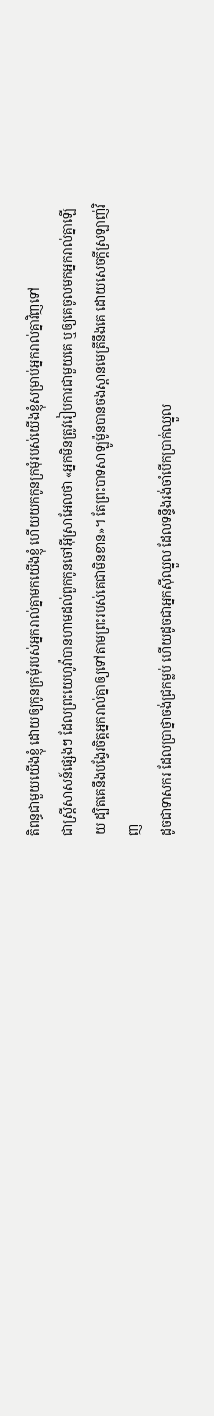តិពន្ធជាមួយយើងខ្ញុំ ដោយឲ្យកូនក្រមុំរបស់អ្នករាល់គ្នាមកយើងខ្ញុំ ហើយយកកូនក្រមុំរបស់យើងខ្ញុំសម្រាប់អ្នករាល់គ្នាវិញទៅ
ជាស្ត្រីសាសន៍ផ្សេងៗ ដែលព្រះយេហូវ៉ាបានហាមដល់ពួកកូនចៅអ៊ីស្រាអែលថា «អ្នកមិនត្រូវរៀបការជាមួយគេ ឬឲ្យគេចូលមកអ្នករាល់គ្នាឡើយ ដ្បិតគេនឹងបង្វែរចិត្តអ្នករាល់គ្នាឲ្យទៅតាមព្រះរបស់គេជាមិនខាន»។ តែព្រះបាទសាឡូម៉ូនបានចងស្ពានមេត្រីនឹងគេ ដោយសេចក្ដីស្រឡាញ់វិញ
ដូចជាទាសករ ដែលប្រាថ្នាចង់ជ្រកម្លប់ ហើយដូចជាអ្នកស៊ីឈ្នួល ដែលទន្ទឹងរង់ចាំបើកប្រាក់ឈ្នួល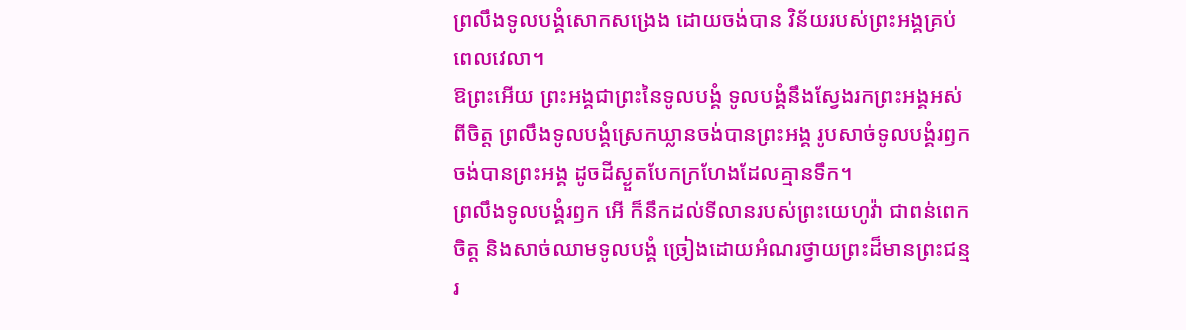ព្រលឹងទូលបង្គំសោកសង្រេង ដោយចង់បាន វិន័យរបស់ព្រះអង្គគ្រប់ពេលវេលា។
ឱព្រះអើយ ព្រះអង្គជាព្រះនៃទូលបង្គំ ទូលបង្គំនឹងស្វែងរកព្រះអង្គអស់ពីចិត្ត ព្រលឹងទូលបង្គំស្រេកឃ្លានចង់បានព្រះអង្គ រូបសាច់ទូលបង្គំរឭកចង់បានព្រះអង្គ ដូចដីស្ងួតបែកក្រហែងដែលគ្មានទឹក។
ព្រលឹងទូលបង្គំរឭក អើ ក៏នឹកដល់ទីលានរបស់ព្រះយេហូវ៉ា ជាពន់ពេក ចិត្ត និងសាច់ឈាមទូលបង្គំ ច្រៀងដោយអំណរថ្វាយព្រះដ៏មានព្រះជន្មរ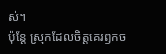ស់។
ប៉ុន្តែ ស្រុកដែលចិត្តគេរឭកច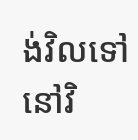ង់វិលទៅនៅវិ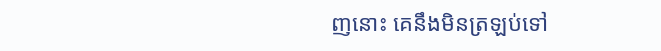ញនោះ គេនឹងមិនត្រឡប់ទៅ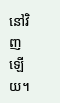នៅវិញឡើយ។